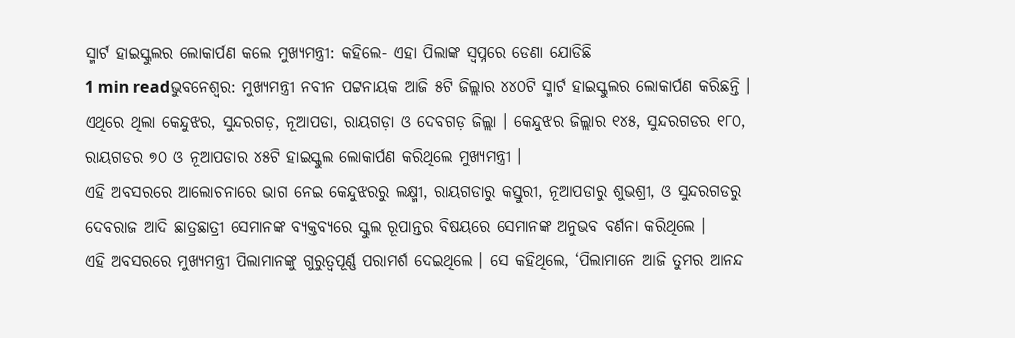ସ୍ମାର୍ଟ ହାଇସ୍କୁଲର ଲୋକାର୍ପଣ କଲେ ମୁଖ୍ୟମନ୍ତ୍ରୀ: କହିଲେ- ଏହା ପିଲାଙ୍କ ସ୍ବପ୍ନରେ ଡେଣା ଯୋଡିଛି
1 min readଭୁବନେଶ୍ବର: ମୁଖ୍ୟମନ୍ତ୍ରୀ ନବୀନ ପଟ୍ଟନାୟକ ଆଜି ୫ଟି ଜିଲ୍ଲାର ୪୪୦ଟି ସ୍ମାର୍ଟ ହାଇସ୍କୁଲର ଲୋକାର୍ପଣ କରିଛନ୍ତି । ଏଥିରେ ଥିଲା କେନ୍ଦୁଝର, ସୁନ୍ଦରଗଡ଼, ନୂଆପଡା, ରାୟଗଡ଼ା ଓ ଦେବଗଡ଼ ଜିଲ୍ଲା । କେନ୍ଦୁଝର ଜିଲ୍ଲାର ୧୪୫, ସୁନ୍ଦରଗଡର ୧୮୦, ରାୟଗଡର ୭୦ ଓ ନୂଆପଡାର ୪୫ଟି ହାଇସ୍କୁଲ ଲୋକାର୍ପଣ କରିଥିଲେ ମୁଖ୍ୟମନ୍ତ୍ରୀ ।
ଏହି ଅବସରରେ ଆଲୋଚନାରେ ଭାଗ ନେଇ କେନ୍ଦୁଝରରୁ ଲକ୍ଷ୍ମୀ, ରାୟଗଡାରୁ କସ୍ତୁରୀ, ନୂଆପଡାରୁ ଶୁଭଶ୍ରୀ, ଓ ସୁନ୍ଦରଗଡରୁ ଦେବରାଜ ଆଦି ଛାତ୍ରଛାତ୍ରୀ ସେମାନଙ୍କ ବ୍ୟକ୍ତବ୍ୟରେ ସ୍କୁଲ ରୂପାନ୍ତର ବିଷୟରେ ସେମାନଙ୍କ ଅନୁଭବ ବର୍ଣନା କରିଥିଲେ ।
ଏହି ଅବସରରେ ମୁଖ୍ୟମନ୍ତ୍ରୀ ପିଲାମାନଙ୍କୁ ଗୁରୁତ୍ବପୂର୍ଣ୍ଣ ପରାମର୍ଶ ଦେଇଥିଲେ । ସେ କହିଥିଲେ, ‘ପିଲାମାନେ ଆଜି ତୁମର ଆନନ୍ଦ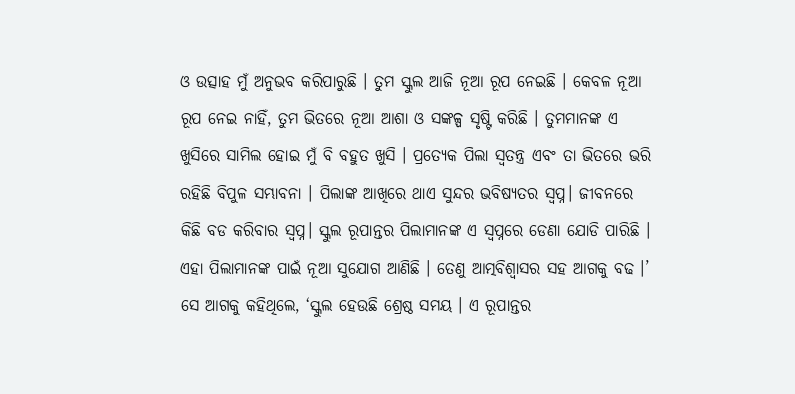ଓ ଉତ୍ସାହ ମୁଁ ଅନୁଭବ କରିପାରୁଛି । ତୁମ ସ୍କୁଲ ଆଜି ନୂଆ ରୂପ ନେଇଛି । କେବଳ ନୂଆ ରୂପ ନେଇ ନାହିଁ, ତୁମ ଭିତରେ ନୂଆ ଆଶା ଓ ସଙ୍କଳ୍ପ ସୃଷ୍ଟି କରିଛି । ତୁମମାନଙ୍କ ଏ ଖୁସିରେ ସାମିଲ ହୋଇ ମୁଁ ବି ବହୁତ ଖୁସି । ପ୍ରତ୍ୟେକ ପିଲା ସ୍ବତନ୍ତ୍ର ଏବଂ ତା ଭିତରେ ଭରି ରହିଛି ବିପୁଳ ସମ୍ଭାବନା । ପିଲାଙ୍କ ଆଖିରେ ଥାଏ ସୁନ୍ଦର ଭବିଷ୍ୟତର ସ୍ବପ୍ନ। ଜୀବନରେ କିଛି ବଡ କରିବାର ସ୍ବପ୍ନ। ସ୍କୁଲ ରୂପାନ୍ତର ପିଲାମାନଙ୍କ ଏ ସ୍ବପ୍ନରେ ଡେଣା ଯୋଡି ପାରିଛି । ଏହା ପିଲାମାନଙ୍କ ପାଇଁ ନୂଆ ସୁଯୋଗ ଆଣିଛି । ତେଣୁ ଆତ୍ମବିଶ୍ୱାସର ସହ ଆଗକୁ ବଢ ।’
ସେ ଆଗକୁ କହିଥିଲେ, ‘ସ୍କୁଲ ହେଉଛି ଶ୍ରେଷ୍ଠ ସମୟ । ଏ ରୂପାନ୍ତର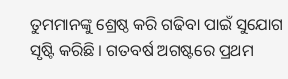ତୁମମାନଙ୍କୁ ଶ୍ରେଷ୍ଠ କରି ଗଢିବା ପାଇଁ ସୁଯୋଗ ସୃଷ୍ଟି କରିଛି । ଗତବର୍ଷ ଅଗଷ୍ଟରେ ପ୍ରଥମ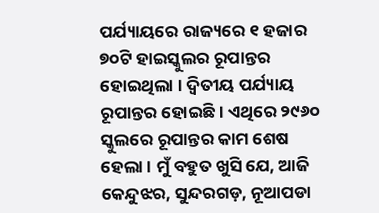ପର୍ଯ୍ୟାୟରେ ରାଜ୍ୟରେ ୧ ହଜାର ୭୦ଟି ହାଇସ୍କୁଲର ରୂପାନ୍ତର ହୋଇଥିଲା । ଦ୍ବିତୀୟ ପର୍ଯ୍ୟାୟ ରୂପାନ୍ତର ହୋଇଛି । ଏଥିରେ ୨୯୬୦ ସ୍କୁଲରେ ରୂପାନ୍ତର କାମ ଶେଷ ହେଲା । ମୁଁ ବହୁତ ଖୁସି ଯେ, ଆଜି କେନ୍ଦୁଝର, ସୁନ୍ଦରଗଡ଼, ନୂଆପଡା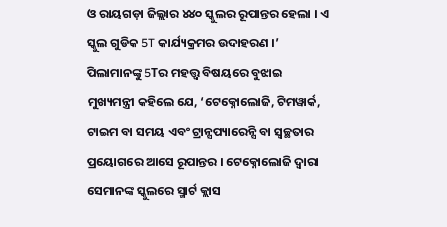ଓ ରାୟଗଡ଼ା ଜିଲ୍ଲାର ୪୪୦ ସ୍କୁଲର ରୂପାନ୍ତର ହେଲା । ଏ ସ୍କୁଲ ଗୁଡିକ 5T କାର୍ଯ୍ୟକ୍ରମର ଉଦାହରଣ ।’
ପିଲାମାନଙ୍କୁ 5Tର ମହତ୍ତ୍ବ ବିଷୟରେ ବୁଝାଇ ମୁଖ୍ୟମନ୍ତ୍ରୀ କହିଲେ ଯେ, ‘ଟେକ୍ନୋଲୋଜି, ଟିମୱାର୍କ, ଟାଇମ ବା ସମୟ ଏବଂ ଟ୍ରାନ୍ସପ୍ୟାରେନ୍ସି ବା ସ୍ବଚ୍ଛତାର ପ୍ରୟୋଗରେ ଆସେ ରୂପାନ୍ତର । ଟେକ୍ନୋଲୋଜି ଦ୍ବାରା ସେମାନଙ୍କ ସ୍କୁଲରେ ସ୍ମାର୍ଟ କ୍ଲାସ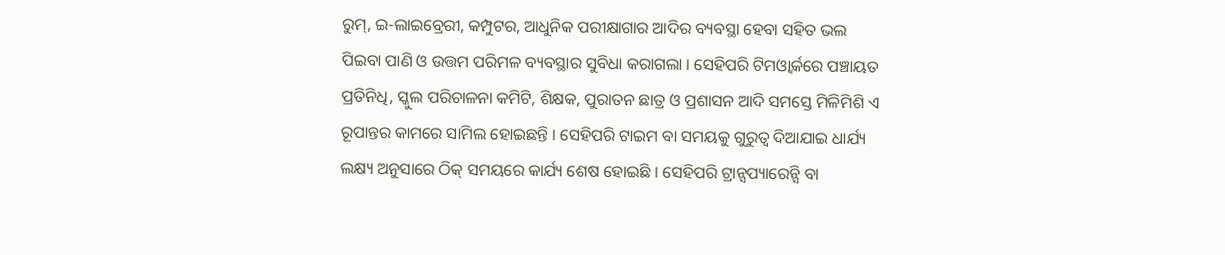ରୁମ୍, ଇ-ଲାଇବ୍ରେରୀ, କମ୍ପୁଟର, ଆଧୁନିକ ପରୀକ୍ଷାଗାର ଆଦିର ବ୍ୟବସ୍ଥା ହେବା ସହିତ ଭଲ ପିଇବା ପାଣି ଓ ଉତ୍ତମ ପରିମଳ ବ୍ୟବସ୍ଥାର ସୁବିଧା କରାଗଲା । ସେହିପରି ଟିମଓ୍ବାର୍କରେ ପଞ୍ଚାୟତ ପ୍ରତିନିଧି, ସ୍କୁଲ ପରିଚାଳନା କମିଟି, ଶିକ୍ଷକ, ପୁରାତନ ଛାତ୍ର ଓ ପ୍ରଶାସନ ଆଦି ସମସ୍ତେ ମିଳିମିଶି ଏ ରୂପାନ୍ତର କାମରେ ସାମିଲ ହୋଇଛନ୍ତି । ସେହିପରି ଟାଇମ ବା ସମୟକୁ ଗୁରୁତ୍ବ ଦିଆଯାଇ ଧାର୍ଯ୍ୟ ଲକ୍ଷ୍ୟ ଅନୁସାରେ ଠିକ୍ ସମୟରେ କାର୍ଯ୍ୟ ଶେଷ ହୋଇଛି । ସେହିପରି ଟ୍ରାନ୍ସପ୍ୟାରେନ୍ସି ବା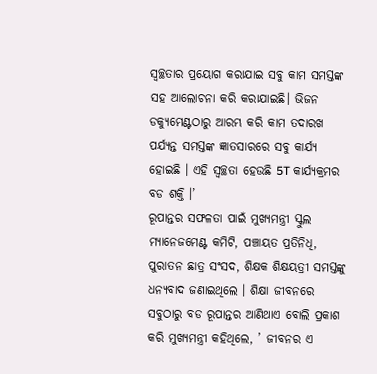ସ୍ବଚ୍ଛତାର ପ୍ରୟୋଗ କରାଯାଇ ସବୁ କାମ ସମସ୍ତଙ୍କ ସହ ଆଲୋଚନା କରି କରାଯାଇଛି। ଭିଜନ ଡକ୍ୟୁମେଣ୍ଟଠାରୁ ଆରମ୍ଭ କରି କାମ ତଦାରଖ ପର୍ଯ୍ୟନ୍ତ ସମସ୍ତଙ୍କ ଜ୍ଞାତସାରରେ ସବୁ କାର୍ଯ୍ୟ ହୋଇଛି । ଏହି ସ୍ବଚ୍ଛତା ହେଉଛି 5T କାର୍ଯ୍ୟକ୍ରମର ବଡ ଶକ୍ତି ।’
ରୂପାନ୍ତର ସଫଳତା ପାଇଁ ମୁଖ୍ୟମନ୍ତ୍ରୀ ସ୍କୁଲ ମ୍ୟାନେଜମେଣ୍ଟ କମିଟି, ପଞ୍ଚାୟତ ପ୍ରତିନିଧି, ପୁରାତନ ଛାତ୍ର ସଂସଦ, ଶିକ୍ଷକ ଶିକ୍ଷୟତ୍ରୀ ସମସ୍ତଙ୍କୁ ଧନ୍ୟବାଦ ଜଣାଇଥିଲେ । ଶିକ୍ଷା ଜୀବନରେ ସବୁଠାରୁ ବଡ ରୂପାନ୍ତର ଆଣିଥାଏ ବୋଲି ପ୍ରକାଶ କରି ମୁଖ୍ୟମନ୍ତ୍ରୀ କହିଥିଲେ, ’ ଜୀବନର ଏ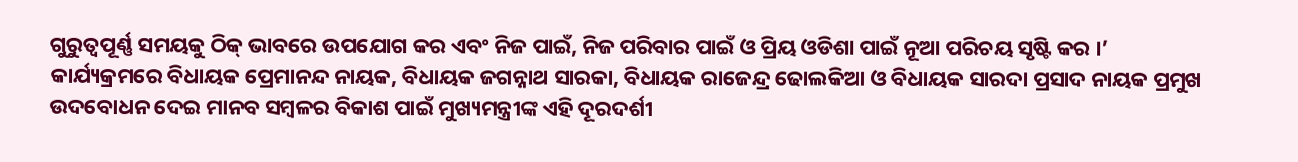ଗୁରୁତ୍ବପୂର୍ଣ୍ଣ ସମୟକୁ ଠିକ୍ ଭାବରେ ଉପଯୋଗ କର ଏବଂ ନିଜ ପାଇଁ, ନିଜ ପରିବାର ପାଇଁ ଓ ପ୍ରିୟ ଓଡିଶା ପାଇଁ ନୂଆ ପରିଚୟ ସୃଷ୍ଟି କର ।’
କାର୍ଯ୍ୟକ୍ରମରେ ବିଧାୟକ ପ୍ରେମାନନ୍ଦ ନାୟକ, ବିଧାୟକ ଜଗନ୍ନାଥ ସାରକା, ବିଧାୟକ ରାଜେନ୍ଦ୍ର ଢୋଲକିଆ ଓ ବିଧାୟକ ସାରଦା ପ୍ରସାଦ ନାୟକ ପ୍ରମୁଖ ଉଦବୋଧନ ଦେଇ ମାନବ ସମ୍ବଳର ବିକାଶ ପାଇଁ ମୁଖ୍ୟମନ୍ତ୍ରୀଙ୍କ ଏହି ଦୂରଦର୍ଶୀ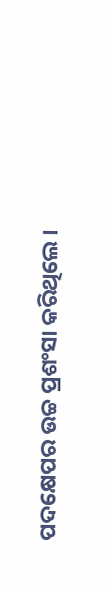ପଦକ୍ଷେପର ଉଚ୍ଚ ପ୍ରଶଂସା କରିଥିଲେ ।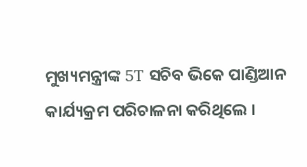ମୁଖ୍ୟମନ୍ତ୍ରୀଙ୍କ 5T ସଚିବ ଭିକେ ପାଣ୍ଡିଆନ କାର୍ଯ୍ୟକ୍ରମ ପରିଚାଳନା କରିଥିଲେ ।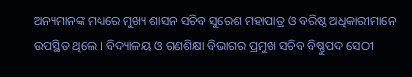ଅନ୍ୟମାନଙ୍କ ମଧ୍ୟରେ ମୁଖ୍ୟ ଶାସନ ସଚିବ ସୁରେଶ ମହାପାତ୍ର ଓ ବରିଷ୍ଠ ଅଧିକାରୀମାନେ ଉପସ୍ଥିତ ଥିଲେ । ବିଦ୍ୟାଳୟ ଓ ଗଣଶିକ୍ଷା ବିଭାଗର ପ୍ରମୁଖ ସଚିବ ବିଷ୍ଣୁପଦ ସେଠୀ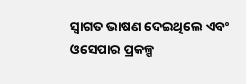ସ୍ବାଗତ ଭାଷଣ ଦେଇଥିଲେ ଏବଂ ଓସେପାର ପ୍ରକଳ୍ପ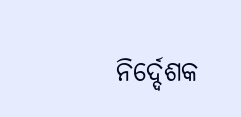ନିର୍ଦ୍ଦେଶକ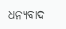ଧନ୍ୟବାଦ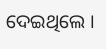ଦେଇଥିଲେ ।